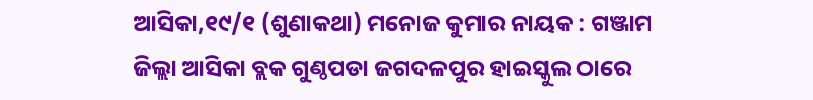ଆସିକା,୧୯/୧ (ଶୁଣାକଥା) ମନୋଜ କୁମାର ନାୟକ : ଗଞ୍ଜାମ ଜିଲ୍ଲା ଆସିକା ବ୍ଲକ ଗୁଣ୍ଠପଡା ଜଗଦଳପୁର ହାଇସ୍କୁଲ ଠାରେ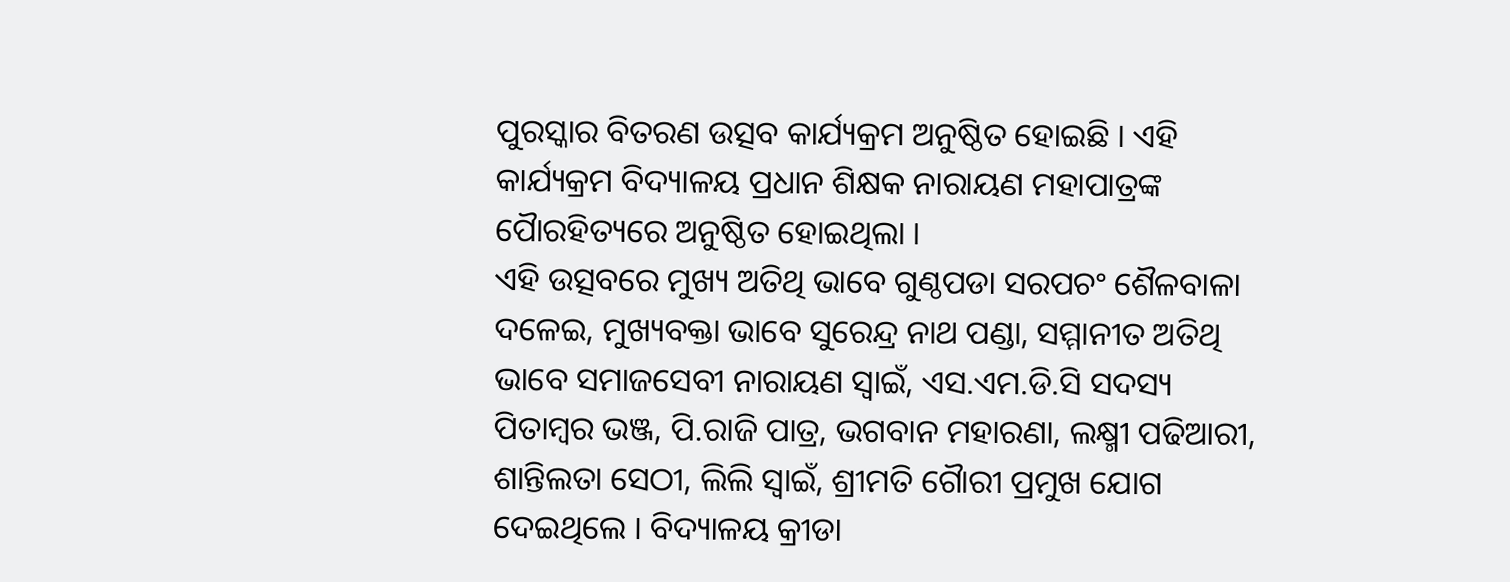ପୁରସ୍କାର ବିତରଣ ଉତ୍ସବ କାର୍ଯ୍ୟକ୍ରମ ଅନୁଷ୍ଠିତ ହୋଇଛି । ଏହି କାର୍ଯ୍ୟକ୍ରମ ବିଦ୍ୟାଳୟ ପ୍ରଧାନ ଶିକ୍ଷକ ନାରାୟଣ ମହାପାତ୍ରଙ୍କ ପୈାରହିତ୍ୟରେ ଅନୁଷ୍ଠିତ ହୋଇଥିଲା ।
ଏହି ଉତ୍ସବରେ ମୁଖ୍ୟ ଅତିଥି ଭାବେ ଗୁଣ୍ଠପଡା ସରପଚଂ ଶୈଳବାଳା ଦଳେଇ, ମୁଖ୍ୟବକ୍ତା ଭାବେ ସୁରେନ୍ଦ୍ର ନାଥ ପଣ୍ଡା, ସମ୍ମାନୀତ ଅତିଥି ଭାବେ ସମାଜସେବୀ ନାରାୟଣ ସ୍ୱାଇଁ, ଏସ.ଏମ.ଡି.ସି ସଦସ୍ୟ ପିତାମ୍ବର ଭଞ୍ଜ, ପି.ରାଜି ପାତ୍ର, ଭଗବାନ ମହାରଣା, ଲକ୍ଷ୍ମୀ ପଢିଆରୀ, ଶାନ୍ତିଲତା ସେଠୀ, ଲିଲି ସ୍ୱାଇଁ, ଶ୍ରୀମତି ଗୈାରୀ ପ୍ରମୁଖ ଯୋଗ ଦେଇଥିଲେ । ବିଦ୍ୟାଳୟ କ୍ରୀଡା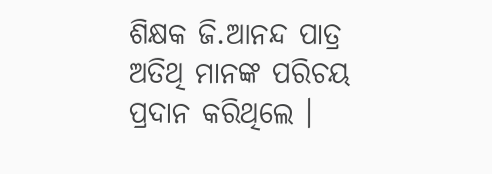ଶିକ୍ଷକ ଜି.ଆନନ୍ଦ ପାତ୍ର ଅତିଥି ମାନଙ୍କ ପରିଚୟ ପ୍ରଦାନ କରିଥିଲେ ।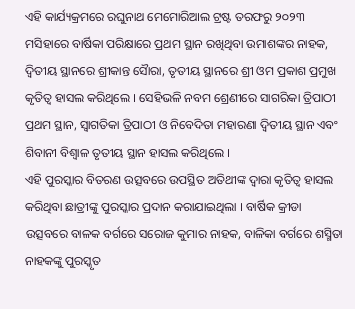ଏହି କାର୍ଯ୍ୟକ୍ରମରେ ରଘୁନାଥ ମେମୋରିଆଲ ଟ୍ରଷ୍ଟ ତରଫରୁ ୨୦୨୩ ମସିହାରେ ବାର୍ଷିକା ପରିକ୍ଷାରେ ପ୍ରଥମ ସ୍ଥାନ ରଖିଥିବା ଉମାଶଙ୍କର ନାହକ, ଦ୍ୱିତୀୟ ସ୍ଥାନରେ ଶ୍ରୀକାନ୍ତ ସୈାରା, ତୃତୀୟ ସ୍ଥାନରେ ଶ୍ରୀ ଓମ ପ୍ରକାଶ ପ୍ରମୁଖ କୃତିତ୍ୱ ହାସଲ କରିଥିଲେ । ସେହିଭଳି ନବମ ଶ୍ରେଣୀରେ ସାଗରିକା ତ୍ରିପାଠୀ ପ୍ରଥମ ସ୍ଥାନ, ସ୍ୱାଗତିକା ତ୍ରିପାଠୀ ଓ ନିବେଦିତା ମହାରଣା ଦ୍ୱିତୀୟ ସ୍ଥାନ ଏବଂ ଶିବାନୀ ବିଶ୍ୱାଳ ତୃତୀୟ ସ୍ଥାନ ହାସଲ କରିଥିଲେ ।
ଏହି ପୁରସ୍କାର ବିତରଣ ଉତ୍ସବରେ ଉପସ୍ଥିତ ଅତିଥୀଙ୍କ ଦ୍ୱାରା କୃତିତ୍ୱ ହାସଲ କରିଥିବା ଛାତ୍ରୀଙ୍କୁ ପୁରସ୍କାର ପ୍ରଦାନ କରାଯାଇଥିଲା । ବାର୍ଷିକ କ୍ରୀଡା ଉତ୍ସବରେ ବାଳକ ବର୍ଗରେ ସରୋଜ କୁମାର ନାହକ, ବାଳିକା ବର୍ଗରେ ଶସ୍ମିତା ନାହକଙ୍କୁ ପୁରସ୍କୃତ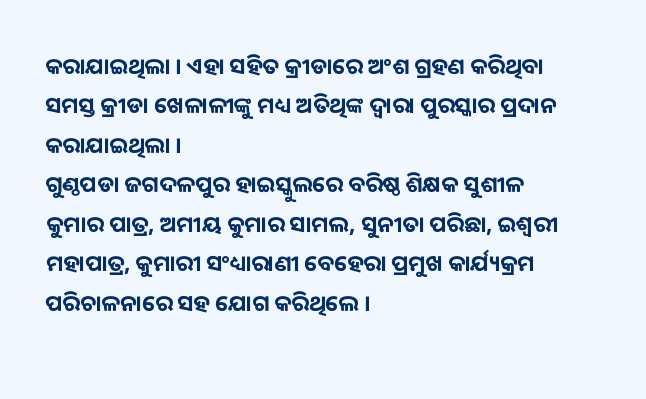କରାଯାଇଥିଲା । ଏହା ସହିତ କ୍ରୀଡାରେ ଅଂଶ ଗ୍ରହଣ କରିଥିବା ସମସ୍ତ କ୍ରୀଡା ଖେଳାଳୀଙ୍କୁ ମଧ୍ୟ ଅତିଥିଙ୍କ ଦ୍ୱାରା ପୁରସ୍କାର ପ୍ରଦାନ କରାଯାଇଥିଲା ।
ଗୁଣ୍ଠପଡା ଜଗଦଳପୁର ହାଇସ୍କୁଲରେ ବରିଷ୍ଠ ଶିକ୍ଷକ ସୁଶୀଳ କୁମାର ପାତ୍ର, ଅମୀୟ କୁମାର ସାମଲ, ସୁନୀତା ପରିଛା, ଇଶ୍ୱରୀ ମହାପାତ୍ର, କୁମାରୀ ସଂଧ୍ୟାରାଣୀ ବେହେରା ପ୍ରମୁଖ କାର୍ଯ୍ୟକ୍ରମ ପରିଚାଳନାରେ ସହ ଯୋଗ କରିଥିଲେ ।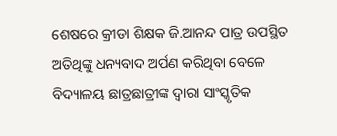ଶେଷରେ କ୍ରୀଡା ଶିକ୍ଷକ ଜି.ଆନନ୍ଦ ପାତ୍ର ଉପସ୍ଥିତ ଅତିଥିଙ୍କୁ ଧନ୍ୟବାଦ ଅର୍ପଣ କରିଥିବା ବେଳେ ବିଦ୍ୟାଳୟ ଛାତ୍ରଛାତ୍ରୀଙ୍କ ଦ୍ୱାରା ସାଂସ୍କୃତିକ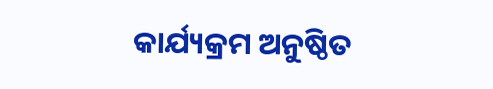କାର୍ଯ୍ୟକ୍ରମ ଅନୁଷ୍ଠିତ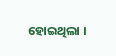ହୋଇଥିଲା ।